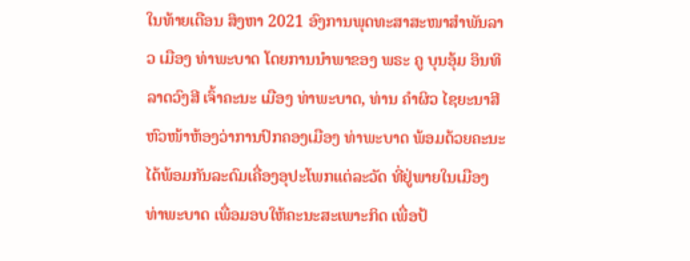ໃນທ້າຍເດືອນ ສິງຫາ 2021 ອົງການພຸດທະສາສະໜາສໍາພັນລາວ ເມືອງ ທ່າພະບາດ ໂດຍການນຳພາຂອງ ພຣະ ຄູ ບຸນອຸ້ມ ອິນທິລາດວົງສີ ເຈົ້າຄະນະ ເມືອງ ທ່າພະບາດ, ທ່ານ ຄຳຜິວ ໄຊຍະນາສີ ຫົວໜ້າຫ້ອງວ່າການປົກຄອງເມືອງ ທ່າພະບາດ ພ້ອມດ້ວຍຄະນະ ໄດ້ພ້ອມກັນລະດົມເຄື່ອງອຸປະໂພກແຕ່ລະວັດ ທີ່ຢູ່ພາຍໃນເມືອງ ທ່າພະບາດ ເພື່ອມອບໃຫ້ຄະນະສະເພາະກິດ ເພື່ອປ້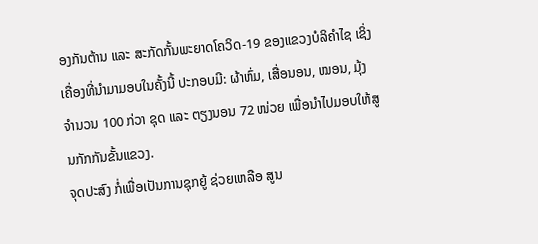ອງກັນຕ້ານ ແລະ ສະກັດກັ້ນພະຍາດໂຄວິດ-19 ຂອງແຂວງບໍລິຄຳໄຊ ເຊິ່ງເຄື່ອງທີ່ນຳມາມອບໃນຄັ້ງນີ້ ປະກອບມີ: ຜ້າຫົ່ມ, ເສື່ອນອນ, ໝອນ, ມຸ້ງ ຈຳນວນ 100 ກ່ວາ ຊຸດ ແລະ ຕຽງນອນ 72 ໜ່ວຍ ເພື່ອນຳໄປມອບໃຫ້ສູນກັກກັນຂັ້ນແຂວງ.
ຈຸດປະສົງ ກໍ່ເພື່ອເປັນການຊຸກຍູ້ ຊ່ວຍເຫລືອ ສູນ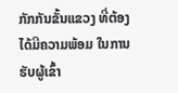ກັກກັນຂັ້ນແຂວງ ທີ່ຕ້ອງໄດ້ມີຄວາມພ້ອມ ໃນການຮັບຜູ້ເຂົ້າ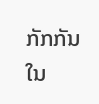ກັກກັນ ໃນ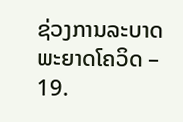ຊ່ວງການລະບາດພະຍາດໂຄວິດ – 19.